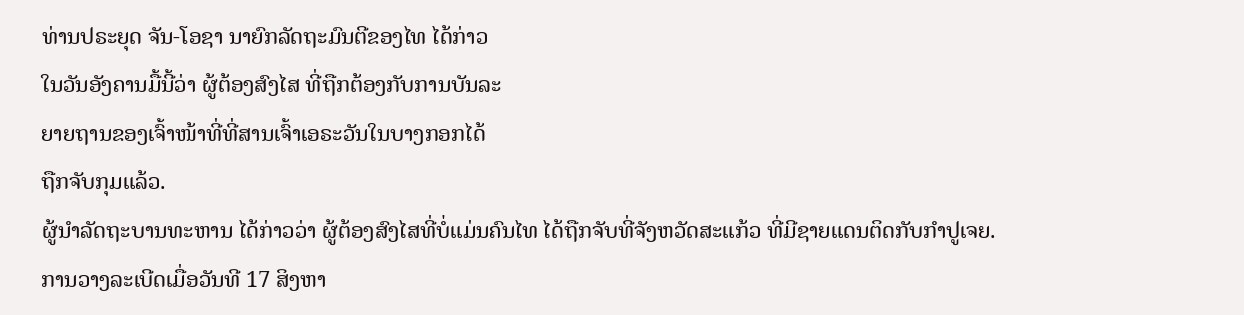ທ່ານປຣະຍຸດ ຈັນ-ໂອຊາ ນາຍົກລັດຖະມົນຕີຂອງໄທ ໄດ້ກ່າວ
ໃນວັນອັງຄານມື້ນີ້ວ່າ ຜູ້ຕ້ອງສົງໄສ ທີ່ຖືກຕ້ອງກັບການບັນລະ
ຍາຍຖານຂອງເຈົ້າໜ້າທີ່ທີ່ສານເຈົ້າເອຣະວັນໃນບາງກອກໄດ້
ຖືກຈັບກຸມແລ້ວ.
ຜູ້ນຳລັດຖະບານທະຫານ ໄດ້ກ່າວວ່າ ຜູ້ຕ້ອງສົງໄສທີ່ບໍ່ແມ່ນຄົນໄທ ໄດ້ຖືກຈັບທີ່ຈັງຫວັດສະແກ້ວ ທີ່ມີຊາຍແດນຕິດກັບກຳປູເຈຍ.
ການວາງລະເບີດເມື່ອວັນທີ 17 ສິງຫາ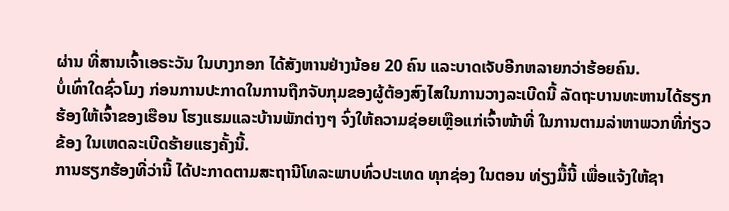ຜ່ານ ທີ່ສານເຈົ້າເອຣະວັນ ໃນບາງກອກ ໄດ້ສັງຫານຢ່າງນ້ອຍ 20 ຄົນ ແລະບາດເຈັບອີກຫລາຍກວ່າຮ້ອຍຄົນ.
ບໍ່ເທົ່າໃດຊົ່ວໂມງ ກ່ອນການປະກາດໃນການຖືກຈັບກຸມຂອງຜູ້ຕ້ອງສົງໄສໃນການວາງລະເບີດນີ້ ລັດຖະບານທະຫານໄດ້ຮຽກຮ້ອງໃຫ້ເຈົ້າຂອງເຮືອນ ໂຮງແຮມແລະບ້ານພັກຕ່າງໆ ຈົ່ງໃຫ້ຄວາມຊ່ອຍເຫຼືອແກ່ເຈົ້າໜ້າທີ່ ໃນການຕາມລ່າຫາພວກທີ່ກ່ຽວຂ້ອງ ໃນເຫດລະເບີດຮ້າຍແຮງຄັ້ງນີ້.
ການຮຽກຮ້ອງທີ່ວ່ານີ້ ໄດ້ປະກາດຕາມສະຖານີໂທລະພາບທົ່ວປະເທດ ທຸກຊ່ອງ ໃນຕອນ ທ່ຽງມື້ນີ້ ເພື່ອແຈ້ງໃຫ້ຊາ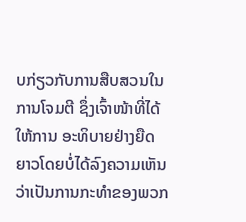ບກ່ຽວກັບການສືບສວນໃນການໂຈມຕີ ຊຶ່ງເຈົ້າໜ້າທີ່ໄດ້ໃຫ້ການ ອະທິບາຍຢ່າງຍືດຍາວໂດຍບໍ່ໄດ້ລົງຄວາມເຫັນວ່າເປັນການກະທຳຂອງພວກ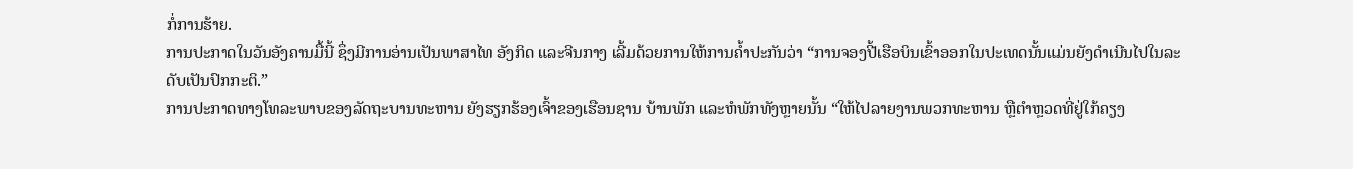ກໍ່ການຮ້າຍ.
ການປະກາດໃນວັນອັງຄານມື້ນີ້ ຊຶ່ງມີການອ່ານເປັນພາສາໄທ ອັງກິດ ແລະຈີນກາງ ເລີ້ມດ້ວຍການໃຫ້ການຄ້ຳປະກັນວ່າ “ການຈອງປີ້ເຮືອບິນເຂົ້າອອກໃນປະເທດນັ້ນແມ່ນຍັງດຳເນີນໄປໃນລະດັບເປັນປົກກະຕິ.”
ການປະກາດທາງໂທລະພາບຂອງລັດຖະບານທະຫານ ຍັງຮຽກຮ້ອງເຈົ້າຂອງເຮືອນຊານ ບ້ານພັກ ແລະຫໍພັກທັງຫຼາຍນັ້ນ “ໃຫ້ໄປລາຍງານພວກທະຫານ ຫຼືຕຳຫຼວດທີ່ຢູ່ໃກ້ຄຽງ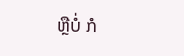ຫຼືບໍ່ ກໍ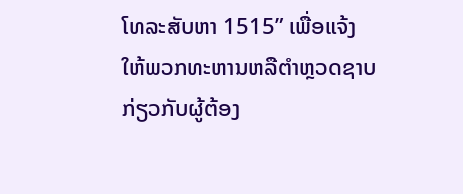ໂທລະສັບຫາ 1515” ເພື່ອແຈ້ງໃຫ້ພວກທະຫານຫລືຕຳຫຼວດຊາບ ກ່ຽວກັບຜູ້ຕ້ອງ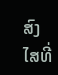ສົງ ໄສທີ່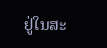ຢູ່ໃນສະ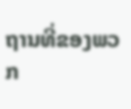ຖານທີ່ຂອງພວກ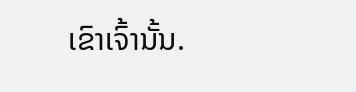ເຂົາເຈົ້ານັ້ນ.